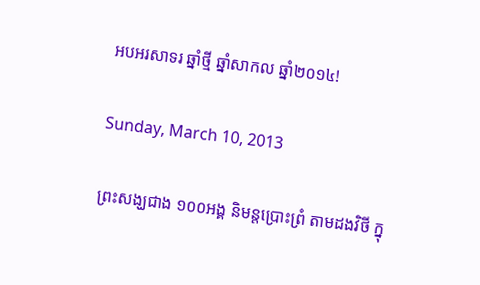អបអរសាទរ ឆ្នាំថ្មី ឆ្នាំសាកល ឆ្នាំ២០១៤!

Sunday, March 10, 2013

ព្រះសង្ឃជាង ១០០អង្គ និមន្តប្រោះព្រំ តាមដងវិថី ក្នុ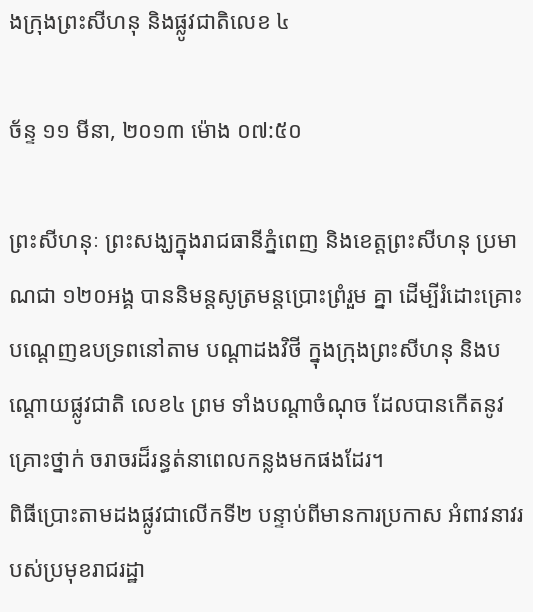ងក្រុងព្រះសីហនុ និងផ្លូវជាតិលេខ ៤

ច័ន្ទ ១១ មីនា, ២០១៣ ម៉ោង ០៧:៥០

ព្រះសីហនុៈ ព្រះសង្ឃក្នុងរាជធានីភ្នំពេញ និងខេត្តព្រះសីហនុ ប្រមាណជា ១២០អង្គ បាននិមន្តសូត្រមន្តប្រោះព្រំរួម គ្នា ដើម្បីរំដោះគ្រោះបណ្តេញឧបទ្រពនៅតាម បណ្តាដងវិថី ក្នុងក្រុងព្រះសីហនុ និងបណ្តោយផ្លូវជាតិ លេខ៤ ព្រម ទាំងបណ្តាចំណុច ដែលបានកើតនូវគ្រោះថ្នាក់ ចរាចរដ៏រន្ធត់នាពេលកន្លងមកផងដែរ។
ពិធីប្រោះតាមដងផ្លូវជាលើកទី២ បន្ទាប់ពីមានការប្រកាស អំពាវនាវរបស់ប្រមុខរាជរដ្ឋា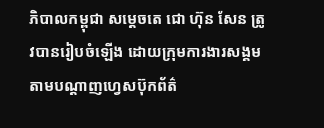ភិបាលកម្ពុជា សម្តេចតេ ជោ ហ៊ុន សែន ត្រូវបានរៀបចំឡើង ដោយក្រុមការងារសង្គមតាមបណ្តាញហ្វេសប៊ុកព័ត៌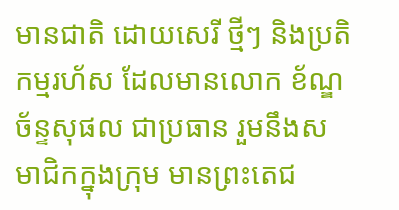មានជាតិ ដោយសេរី ថ្មីៗ និងប្រតិកម្មរហ័ស ដែលមានលោក ខ័ណ្ឌ ច័ន្ទសុផល ជាប្រធាន រួមនឹងសមាជិកក្នុងក្រុម មានព្រះតេជ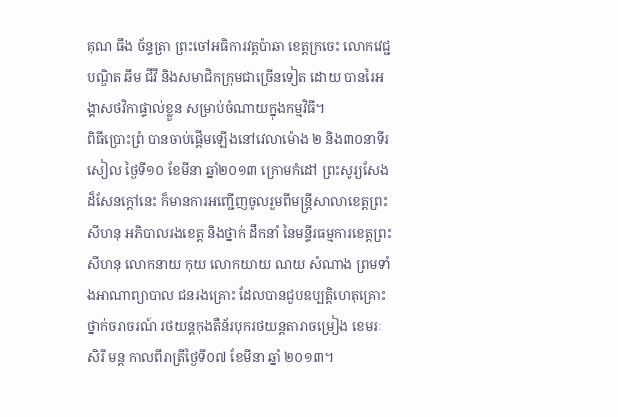គុណ ធឹង ច័ន្ទត្រា ព្រះចៅអធិការវត្តប៉ាឆា ខេត្តក្រចេះ លោកវេជ្ជបណ្ឌិត ឆឹម ជីវី និងសមាជិកក្រុមជាច្រើនទៀត ដោយ បានរៃអង្គាសថវិកាផ្ទាល់ខ្លួន សម្រាប់ចំណាយក្នុងកម្មវិធី។
ពិធីប្រោះព្រំ បានចាប់ផ្តើមឡើងនៅវេលាម៉ោង ២ និង៣០នាទីរសៀល ថ្ងៃទី១០ ខែមីនា ឆ្នាំ២០១៣ ក្រោមកំដៅ ព្រះសូរ្យសែងដ៏សែនក្តៅនេះ ក៏មានការអញ្ជើញចូលរួមពីមន្រ្តីសាលាខេត្តព្រះសីហនុ អភិបាលរងខេត្ត និងថ្នាក់ ដឹកនាំ នៃមន្ទីរធម្មការខេត្តព្រះសីហនុ លោកនាយ កុយ លោកយាយ ណយ សំណាង ព្រមទាំងអាណាព្យាបាល ជនរងគ្រោះ ដែលបានជួបឧប្បតិ្តហេតុគ្រោះថ្នាក់ចរាចរណ៍ រថយន្តកុងតឺន័របុករថយន្តតារាចម្រៀង ខេមរៈ សិរី មន្ត កាលពីរាត្រីថ្ងៃទី០៧ ខែមីនា ឆ្នាំ ២០១៣។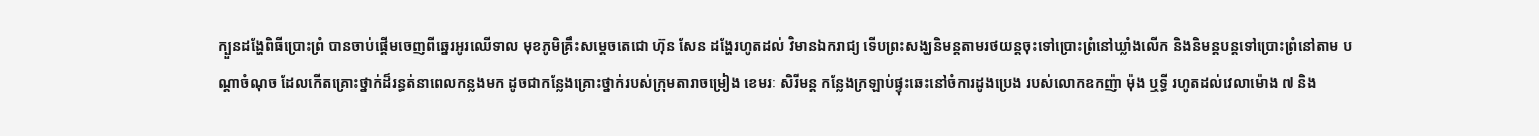ក្បួនដង្ហែពិធីប្រោះព្រំ បានចាប់ផ្តើមចេញពីឆ្នេរអូរឈើទាល មុខភូមិគ្រឹះសម្តេចតេជោ ហ៊ុន សែន ដង្ហែរហូតដល់ វិមានឯករាជ្យ ទើបព្រះសង្ឃនិមន្តតាមរថយន្តចុះទៅប្រោះព្រំនៅឃ្លាំងលើក និងនិមន្តបន្តទៅប្រោះព្រំនៅតាម បណ្តាចំណុច ដែលកើតគ្រោះថ្នាក់ដ៏រន្ធត់នាពេលកន្លងមក ដូចជាកន្លែងគ្រោះថ្នាក់របស់ក្រុមតារាចម្រៀង ខេមរៈ សិរីមន្ត កន្លែងក្រឡាប់ផ្ទុះឆេះនៅចំការដូងប្រេង របស់លោកឧកញ៉ា ម៉ុង ឬទ្ធី រហូតដល់វេលាម៉ោង ៧ និង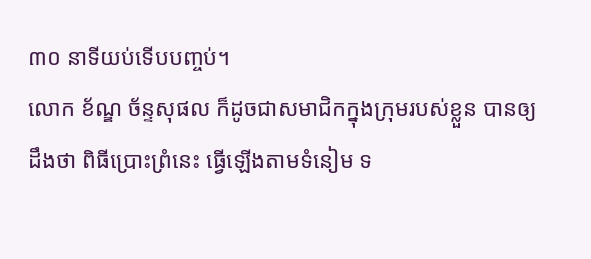៣០ នាទីយប់ទើបបញ្ចប់។
លោក ខ័ណ្ឌ ច័ន្ទសុផល ក៏ដូចជាសមាជិកក្នុងក្រុមរបស់ខ្លួន បានឲ្យដឹងថា ពិធីប្រោះព្រំនេះ ធ្វើឡើងតាមទំនៀម ទ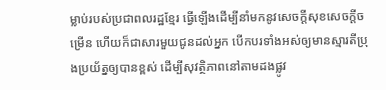ម្លាប់របស់ប្រជាពលរដ្ឋខ្មែរ ធ្វើឡើងដើម្បីនាំមកនូវសេចក្តីសុខសេចក្តីចម្រើន ហើយក៏ជាសារមួយជូនដល់អ្នក បើកបរទាំងអស់ឲ្យមានស្មារតីប្រុងប្រយ័ត្នឲ្យបានខ្ពស់ ដើម្បីសុវត្ថិភាពនៅតាមដងផ្លូវ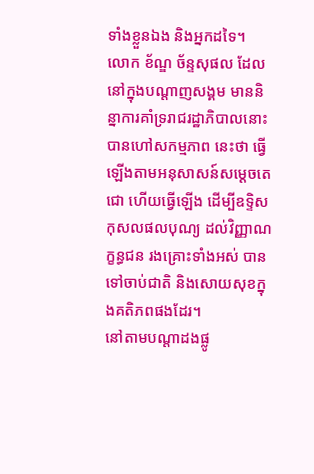ទាំងខ្លួនឯង និងអ្នកដទៃ។
លោក ខ័ណ្ឌ ច័ន្ទសុផល ដែលនៅក្នុងបណ្តាញសង្គម មាននិន្នាការគាំទ្ររាជរដ្ឋាភិបាលនោះ បានហៅសកម្មភាព នេះថា ធ្វើឡើងតាមអនុសាសន៍សម្តេចតេជោ ហើយធ្វើឡើង ដើម្បីឧទ្ទិសកុសលផលបុណ្យ ដល់វិញ្ញាណក្ខន្ធជន រងគ្រោះទាំងអស់ បានទៅចាប់ជាតិ និងសោយសុខក្នុងគតិភពផងដែរ។
នៅតាមបណ្តាដងផ្លូ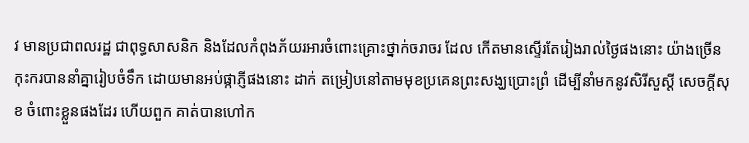វ មានប្រជាពលរដ្ឋ ជាពុទ្ធសាសនិក និងដែលកំពុងភ័យរអារចំពោះគ្រោះថ្នាក់ចរាចរ ដែល កើតមានស្ទើរតែរៀងរាល់ថ្ងៃផងនោះ យ៉ាងច្រើនកុះករបាននាំគ្នារៀបចំទឹក ដោយមានអប់ផ្កាភ្ញីផងនោះ ដាក់ តម្រៀបនៅតាមមុខប្រគេនព្រះសង្ឃប្រោះព្រំ ដើម្បីនាំមកនូវសិរីសួស្តី សេចក្តីសុខ ចំពោះខ្លួនផងដែរ ហើយពួក គាត់បានហៅក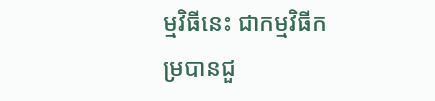ម្មវិធីនេះ ជាកម្មវិធីកម្របានជួ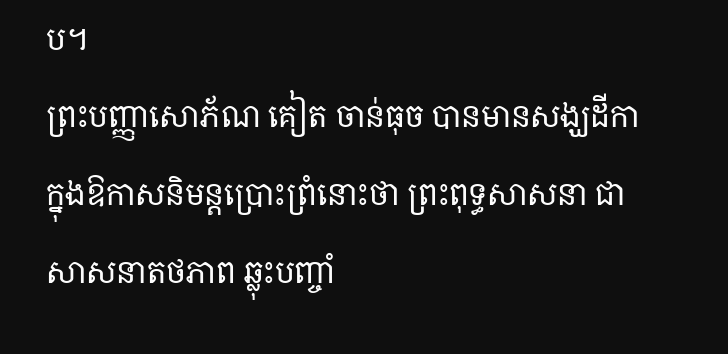ប។
ព្រះបញ្ញាសោភ័ណ គៀត ចាន់ធុច បានមានសង្ឃដីកាក្នុងឱកាសនិមន្តប្រោះព្រំនោះថា ព្រះពុទ្ធសាសនា ជា សាសនាតថភាព ឆ្លុះបញ្ចាំ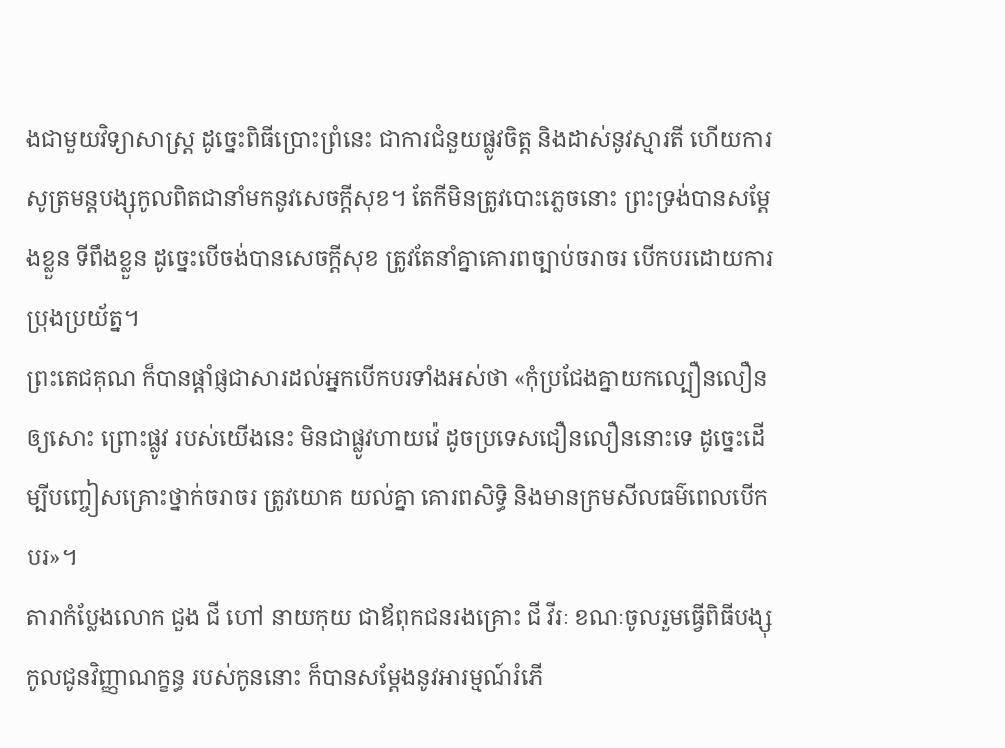ងជាមួយវិទ្យាសាស្ត្រ ដូច្នេះពិធីប្រោះព្រំនេះ ជាការជំនួយផ្លូវចិត្ត និងដាស់នូវស្មារតី ហើយការសូត្រមន្តបង្សុកូលពិតជានាំមកនូវសេចក្តីសុខ។ តែកីមិនត្រូវបោះភ្លេចនោះ ព្រះទ្រង់បានសម្តែងខ្លួន ទីពឹងខ្លួន ដូច្នេះបើចង់បានសេចក្តីសុខ ត្រូវតែនាំគ្នាគោរពច្បាប់ចរាចរ បើកបរដោយការប្រុងប្រយ័ត្ន។
ព្រះតេជគុណ ក៏បានផ្តាំផ្ញជាសារដល់អ្នកបើកបរទាំងអស់ថា «កុំប្រជែងគ្នាយកល្បឿនលឿនឲ្យសោះ ព្រោះផ្លូវ របស់យើងនេះ មិនជាផ្លូវហាយវ៉េ ដូចប្រទេសជឿនលឿននោះទេ ដូច្នេះដើម្បីបញ្ចៀសគ្រោះថ្នាក់ចរាចរ ត្រូវយោគ យល់គ្នា គោរពសិទ្ធិ និងមានក្រមសីលធម៌ពេលបើកបរ»។
តារាកំប្លែងលោក ជួង ជី ហៅ នាយកុយ ជាឪពុកជនរងគ្រោះ ជី វីរៈ ខណៈចូលរួមធ្វើពិធីបង្សុកូលជូនវិញ្ញាណក្ខន្ធ របស់កូននោះ ក៏បានសម្តែងនូវអារម្មណ៍រំភើ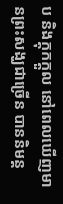ប និងក្តុកក្តួល នៅពេលឃើញមានព្រះសង្ឃជាច្រើន បាននិមន្ត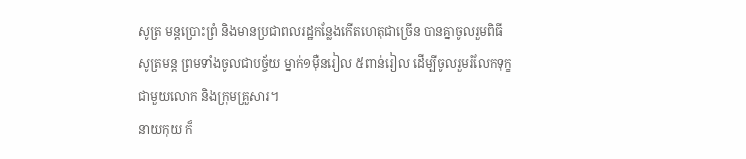សូត្រ មន្តប្រោះព្រំ និងមានប្រជាពលរដ្ឋកន្លែងកើតហេតុជាច្រើន បានគ្នាចូលរួមពិធីសូត្រមន្ត ព្រមទាំងចូលជាបច្ច័យ ម្នាក់១ម៉ឺនរៀល ៥ពាន់រៀល ដើម្បីចូលរួមរំលែកទុក្ខជាមួយលោក និងក្រុមគ្រួសារ។
នាយកុយ ក៏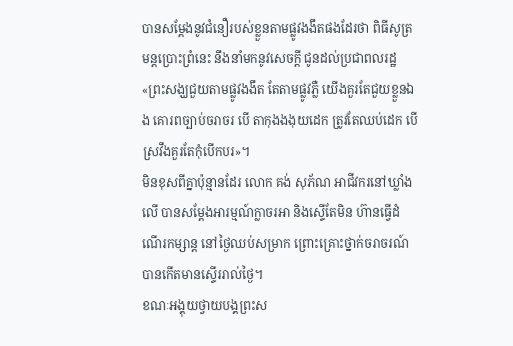បានសម្តែងនូវជំនឿរបស់ខ្លួនតាមផ្លូវងងឹតផងដែរថា ពិធីសូត្រមន្តប្រោះព្រំនេះ នឹងនាំមកនូវសេចក្តី ជូនដល់ប្រជាពលរដ្ឋ «ព្រះសង្ឃជួយតាមផ្លូវងងឹត តែតាមផ្លូវភ្លឺ យើងគួរតែជួយខ្លួនឯង គោរពច្បាប់ចរាចរ បើ តាកុងងងុយដេក ត្រូវតែឈប់ដេក បើស្រវឹងគួរតែកុំបើកបរ»។
មិនខុសពីគ្នាប៉ុន្មានដែរ លោក គង់ សុភ័ណ អាជីវករនៅឃ្លាំងលើ បានសម្តែងអារម្មណ៍ក្លាចរអា និងស្ទើតែមិន ហ៊ានធ្វើដំណើរកម្សាន្ត នៅថ្ងៃឈប់សម្រាក ព្រោះគ្រោះថ្នាក់ចរាចរណ៍ បានកើតមានស្ទើររាល់ថ្ងៃ។
ខណៈអង្គុយថ្វាយបង្គព្រះស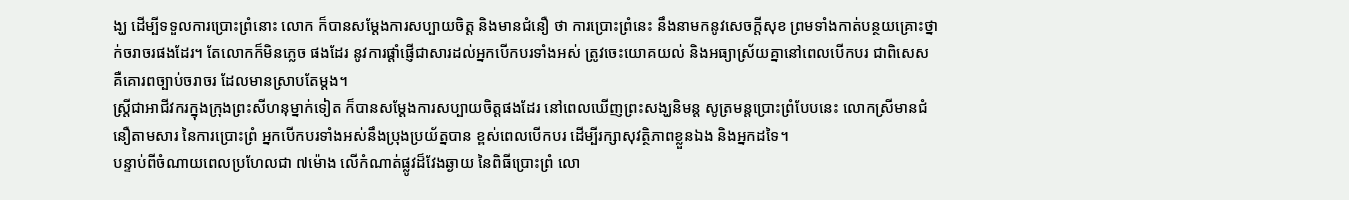ង្ឃ ដើម្បីទទួលការប្រោះព្រំនោះ លោក ក៏បានសម្តែងការសប្បាយចិត្ត និងមានជំនឿ ថា ការប្រោះព្រំនេះ នឹងនាមកនូវសេចក្តីសុខ ព្រមទាំងកាត់បន្ថយគ្រោះថ្នាក់ចរាចរផងដែរ។ តែលោកក៏មិនភ្លេច ផងដែរ នូវការផ្តាំផ្ញើជាសារដល់អ្នកបើកបរទាំងអស់ ត្រូវចេះយោគយល់ និងអធ្យាស្រ័យគ្នានៅពេលបើកបរ ជាពិសេស គឺគោរពច្បាប់ចរាចរ ដែលមានស្រាបតែម្តង។
ស្រ្តីជាអាជីវករក្នុងក្រុងព្រះសីហនុម្នាក់ទៀត ក៏បានសម្តែងការសប្បាយចិត្តផងដែរ នៅពេលឃើញព្រះសង្ឃនិមន្ត សូត្រមន្តប្រោះព្រំបែបនេះ លោកស្រីមានជំនឿតាមសារ នៃការប្រោះព្រំ អ្នកបើកបរទាំងអស់នឹងប្រុងប្រយ័ត្នបាន ខ្ពស់ពេលបើកបរ ដើម្បីរក្សាសុវត្ថិភាពខ្លួនឯង និងអ្នកដទៃ។
បន្ទាប់ពីចំណាយពេលប្រហែលជា ៧ម៉ោង លើកំណាត់ផ្លូវដ៏វែងឆ្ងាយ នៃពិធីប្រោះព្រំ លោ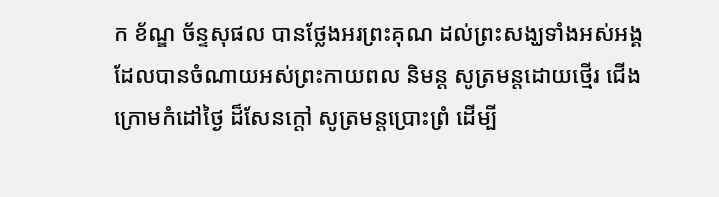ក ខ័ណ្ឌ ច័ន្ទសុផល បានថ្លែងអរព្រះគុណ ដល់ព្រះសង្ឃទាំងអស់អង្គ ដែលបានចំណាយអស់ព្រះកាយពល និមន្ត សូត្រមន្តដោយថ្មើរ ជើង ក្រោមកំដៅថ្ងៃ ដ៏សែនក្តៅ សូត្រមន្តប្រោះព្រំ ដើម្បី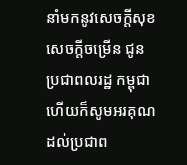នាំមកនូវសេចក្តីសុខ សេចក្តីចម្រើន ជូនប្រជាពលរដ្ឋ កម្ពុជា ហើយក៏សូមអរគុណដល់ប្រជាព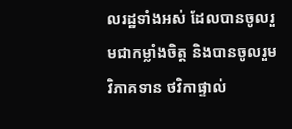លរដ្ឋទាំងអស់ ដែលបានចូលរួមជាកម្លាំងចិត្ត និងបានចូលរួមវិភាគទាន ថវិកាផ្ទាល់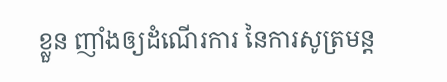ខ្លួន ញាំងឲ្យដំណើរការ នៃការសូត្រមន្ត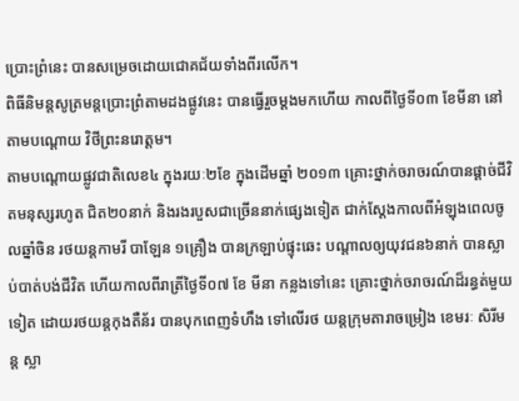ប្រោះព្រំនេះ បានសម្រេចដោយជោគជ័យទាំងពីរលើក។
ពិធីនិមន្តសូត្រមន្តប្រោះព្រំតាមដងផ្លូវនេះ បានធ្វើរួចម្តងមកហើយ កាលពីថ្ងៃទី០៣ ខែមីនា នៅតាមបណ្តោយ វិថីព្រះនរោត្តម។
តាមបណ្តោយផ្លូវជាតិលេខ៤ ក្នុងរយៈ២ខែ ក្នុងដើមឆ្នាំ ២០១៣ គ្រោះថ្នាក់ចរាចរណ៍បានផ្តាច់ជីវិតមនុស្សរហូត ជិត២០នាក់ និងរងរបួសជាច្រើននាក់ផ្សេងទៀត ជាក់ស្តែងកាលពីអំឡុងពេលចូលឆ្នាំចិន រថយន្តកាមរី បាឡែន ១គ្រឿង បានក្រឡាប់ផ្ទុះឆេះ បណ្តាលឲ្យយុវជន៦នាក់ បានស្លាប់បាត់បង់ជីវិត ហើយកាលពីរាត្រីថ្ងៃទី០៧ ខែ មីនា កន្លងទៅនេះ គ្រោះថ្នាក់ចរាចរណ៍ដ៏រន្ធត់មួយទៀត ដោយរថយន្តកុងតឺន័រ បានបុកពេញទំហឹង ទៅលើរថ យន្តក្រុមតារាចម្រៀង ខេមរៈ សិរីមន្ត ស្លា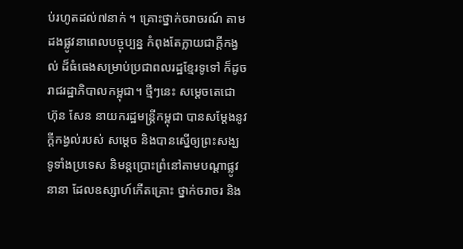ប់រហូតដល់៧នាក់ ។ គ្រោះថ្នាក់ចរាចរណ៍ តាមដងផ្លូវនាពេលបច្ចុប្បន្ន កំពុងតែក្លាយជាក្តីកង្វល់ ដ៏ធំធេងសម្រាប់ប្រជាពលរដ្ឋខ្មែរទូទៅ ក៏ដូចរាជរដ្ឋាភិបាលកម្ពុជា។ ថ្មីៗនេះ សម្តេចតេជោ ហ៊ុន សែន នាយករដ្ឋមន្រ្តីកម្ពុជា បានសម្តែងនូវក្តីកង្វល់របស់ សម្តេច និងបានស្នើឲ្យព្រះសង្ឃ ទូទាំងប្រទេស និមន្តប្រោះព្រំនៅតាមបណ្តាផ្លូវនានា ដែលឧស្សាហ៍កើតគ្រោះ ថ្នាក់ចរាចរ និង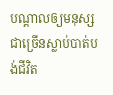បណ្តាលឲ្យមនុស្សជាច្រើនស្លាប់បាត់បង់ជីវិត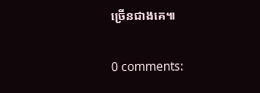ច្រើនជាងគេ៕

0 comments: